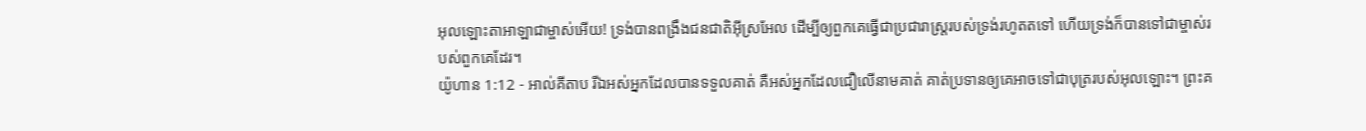អុលឡោះតាអាឡាជាម្ចាស់អើយ! ទ្រង់បានពង្រឹងជនជាតិអ៊ីស្រអែល ដើម្បីឲ្យពួកគេធ្វើជាប្រជារាស្ត្ររបស់ទ្រង់រហូតតទៅ ហើយទ្រង់ក៏បានទៅជាម្ចាស់របស់ពួកគេដែរ។
យ៉ូហាន 1:12 - អាល់គីតាប រីឯអស់អ្នកដែលបានទទួលគាត់ គឺអស់អ្នកដែលជឿលើនាមគាត់ គាត់ប្រទានឲ្យគេអាចទៅជាបុត្ររបស់អុលឡោះ។ ព្រះគ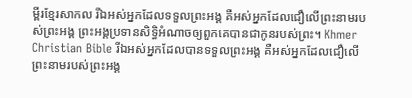ម្ពីរខ្មែរសាកល រីឯអស់អ្នកដែលទទួលព្រះអង្គ គឺអស់អ្នកដែលជឿលើព្រះនាមរបស់ព្រះអង្គ ព្រះអង្គប្រទានសិទ្ធិអំណាចឲ្យពួកគេបានជាកូនរបស់ព្រះ។ Khmer Christian Bible រីឯអស់អ្នកដែលបានទទួលព្រះអង្គ គឺអស់អ្នកដែលជឿលើព្រះនាមរបស់ព្រះអង្គ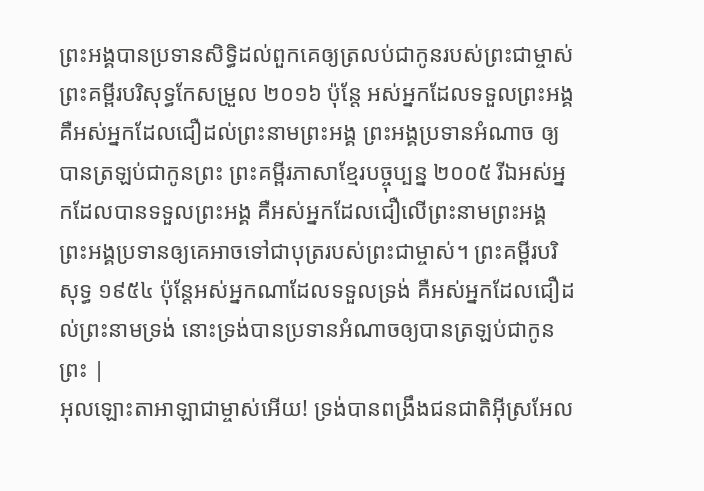ព្រះអង្គបានប្រទានសិទ្ធិដល់ពួកគេឲ្យត្រលប់ជាកូនរបស់ព្រះជាម្ចាស់ ព្រះគម្ពីរបរិសុទ្ធកែសម្រួល ២០១៦ ប៉ុន្តែ អស់អ្នកដែលទទួលព្រះអង្គ គឺអស់អ្នកដែលជឿដល់ព្រះនាមព្រះអង្គ ព្រះអង្គប្រទានអំណាច ឲ្យបានត្រឡប់ជាកូនព្រះ ព្រះគម្ពីរភាសាខ្មែរបច្ចុប្បន្ន ២០០៥ រីឯអស់អ្នកដែលបានទទួលព្រះអង្គ គឺអស់អ្នកដែលជឿលើព្រះនាមព្រះអង្គ ព្រះអង្គប្រទានឲ្យគេអាចទៅជាបុត្ររបស់ព្រះជាម្ចាស់។ ព្រះគម្ពីរបរិសុទ្ធ ១៩៥៤ ប៉ុន្តែអស់អ្នកណាដែលទទួលទ្រង់ គឺអស់អ្នកដែលជឿដល់ព្រះនាមទ្រង់ នោះទ្រង់បានប្រទានអំណាចឲ្យបានត្រឡប់ជាកូនព្រះ |
អុលឡោះតាអាឡាជាម្ចាស់អើយ! ទ្រង់បានពង្រឹងជនជាតិអ៊ីស្រអែល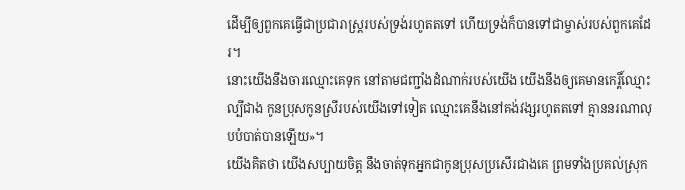ដើម្បីឲ្យពួកគេធ្វើជាប្រជារាស្ត្ររបស់ទ្រង់រហូតតទៅ ហើយទ្រង់ក៏បានទៅជាម្ចាស់របស់ពួកគេដែរ។
នោះយើងនឹងចារឈ្មោះគេទុក នៅតាមជញ្ជាំងដំណាក់របស់យើង យើងនឹងឲ្យគេមានកេរ្តិ៍ឈ្មោះល្បីជាង កូនប្រុសកូនស្រីរបស់យើងទៅទៀត ឈ្មោះគេនឹងនៅគង់វង្សរហូតតទៅ គ្មាននរណាលុបបំបាត់បានឡើយ»។
យើងគិតថា យើងសប្បាយចិត្ត នឹងចាត់ទុកអ្នកជាកូនប្រុសប្រសើរជាងគេ ព្រមទាំងប្រគល់ស្រុក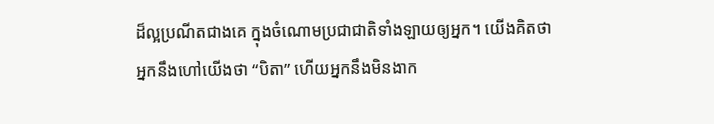ដ៏ល្អប្រណីតជាងគេ ក្នុងចំណោមប្រជាជាតិទាំងឡាយឲ្យអ្នក។ យើងគិតថា អ្នកនឹងហៅយើងថា “បិតា” ហើយអ្នកនឹងមិនងាក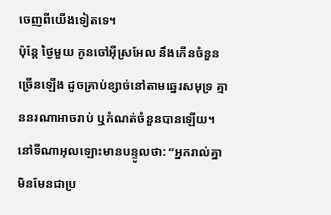ចេញពីយើងទៀតទេ។
ប៉ុន្តែ ថ្ងៃមួយ កូនចៅអ៊ីស្រអែល នឹងកើនចំនួនច្រើនឡើង ដូចគ្រាប់ខ្សាច់នៅតាមឆ្នេរសមុទ្រ គ្មាននរណាអាចរាប់ ឬកំណត់ចំនួនបានឡើយ។ នៅទីណាអុលឡោះមានបន្ទូលថា: “អ្នករាល់គ្នាមិនមែនជាប្រ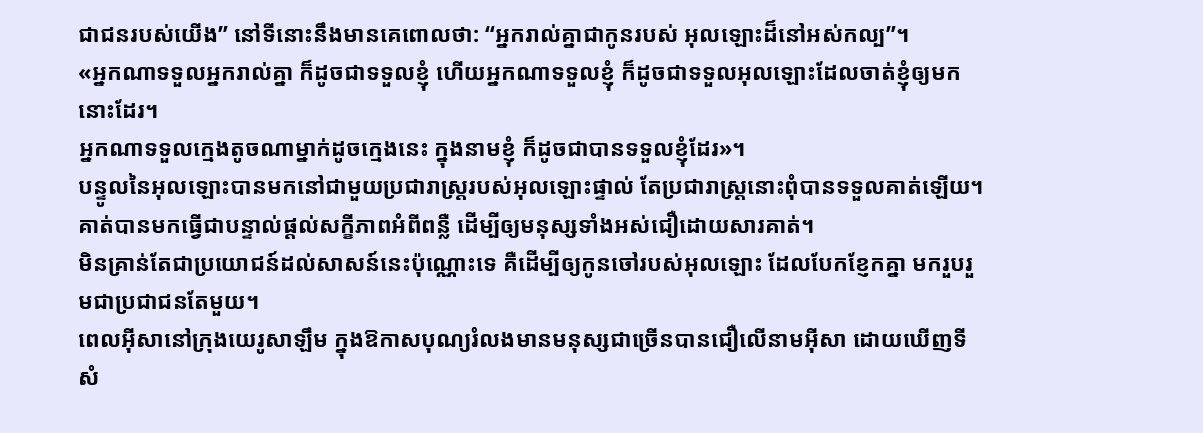ជាជនរបស់យើង” នៅទីនោះនឹងមានគេពោលថា: “អ្នករាល់គ្នាជាកូនរបស់ អុលឡោះដ៏នៅអស់កល្ប”។
«អ្នកណាទទួលអ្នករាល់គ្នា ក៏ដូចជាទទួលខ្ញុំ ហើយអ្នកណាទទួលខ្ញុំ ក៏ដូចជាទទួលអុលឡោះដែលចាត់ខ្ញុំឲ្យមកនោះដែរ។
អ្នកណាទទួលក្មេងតូចណាម្នាក់ដូចក្មេងនេះ ក្នុងនាមខ្ញុំ ក៏ដូចជាបានទទួលខ្ញុំដែរ»។
បន្ទូលនៃអុលឡោះបានមកនៅជាមួយប្រជារាស្ដ្ររបស់អុលឡោះផ្ទាល់ តែប្រជារាស្ដ្រនោះពុំបានទទួលគាត់ឡើយ។
គាត់បានមកធ្វើជាបន្ទាល់ផ្ដល់សក្ខីភាពអំពីពន្លឺ ដើម្បីឲ្យមនុស្សទាំងអស់ជឿដោយសារគាត់។
មិនគ្រាន់តែជាប្រយោជន៍ដល់សាសន៍នេះប៉ុណ្ណោះទេ គឺដើម្បីឲ្យកូនចៅរបស់អុលឡោះ ដែលបែកខ្ញែកគ្នា មករួបរួមជាប្រជាជនតែមួយ។
ពេលអ៊ីសានៅក្រុងយេរូសាឡឹម ក្នុងឱកាសបុណ្យរំលងមានមនុស្សជាច្រើនបានជឿលើនាមអ៊ីសា ដោយឃើញទីសំ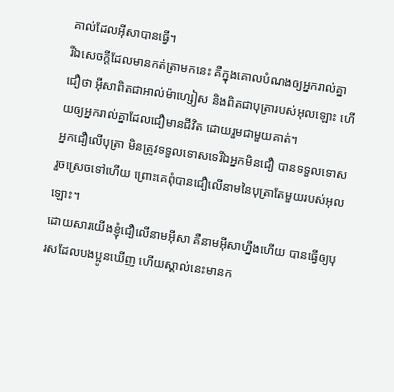គាល់ដែលអ៊ីសាបានធ្វើ។
រីឯសេចក្ដីដែលមានកត់ត្រាមកនេះ គឺក្នុងគោលបំណងឲ្យអ្នករាល់គ្នាជឿថា អ៊ីសាពិតជាអាល់ម៉ាហ្សៀស និងពិតជាបុត្រារបស់អុលឡោះ ហើយឲ្យអ្នករាល់គ្នាដែលជឿមានជីវិត ដោយរួមជាមួយគាត់។
អ្នកជឿលើបុត្រា មិនត្រូវទទួលទោសទេរីឯអ្នកមិនជឿ បានទទួលទោសរួចស្រេចទៅហើយ ព្រោះគេពុំបានជឿលើនាមនៃបុត្រាតែមួយរបស់អុលឡោះ។
ដោយសារយើងខ្ញុំជឿលើនាមអ៊ីសា គឺនាមអ៊ីសាហ្នឹងហើយ បានធ្វើឲ្យបុរសដែលបងប្អូនឃើញ ហើយស្គាល់នេះមានក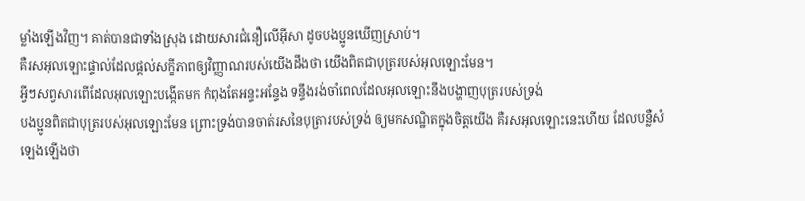ម្លាំងឡើងវិញ។ គាត់បានជាទាំងស្រុង ដោយសារជំនឿលើអ៊ីសា ដូចបងប្អូនឃើញស្រាប់។
គឺរសអុលឡោះផ្ទាល់ដែលផ្ដល់សក្ខីភាពឲ្យវិញ្ញាណរបស់យើងដឹងថា យើងពិតជាបុត្ររបស់អុលឡោះមែន។
អ្វីៗសព្វសារពើដែលអុលឡោះបង្កើតមក កំពុងតែអន្ទះអន្ទែង ទន្ទឹងរង់ចាំពេលដែលអុលឡោះនឹងបង្ហាញបុត្ររបស់ទ្រង់
បងប្អូនពិតជាបុត្ររបស់អុលឡោះមែន ព្រោះទ្រង់បានចាត់រសនៃបុត្រារបស់ទ្រង់ ឲ្យមកសណ្ឋិតក្នុងចិត្ដយើង គឺរសអុលឡោះនេះហើយ ដែលបន្លឺសំឡេងឡើងថា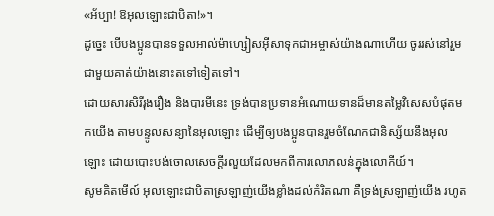«អ័ប្បា! ឱអុលឡោះជាបិតា!»។
ដូច្នេះ បើបងប្អូនបានទទួលអាល់ម៉ាហ្សៀសអ៊ីសាទុកជាអម្ចាស់យ៉ាងណាហើយ ចូររស់នៅរួមជាមួយគាត់យ៉ាងនោះតទៅទៀតទៅ។
ដោយសារសិរីរុងរឿង និងបារមីនេះ ទ្រង់បានប្រទានអំណោយទានដ៏មានតម្លៃវិសេសបំផុតមកយើង តាមបន្ទូលសន្យានៃអុលឡោះ ដើម្បីឲ្យបងប្អូនបានរួមចំណែកជានិស្ស័យនឹងអុលឡោះ ដោយបោះបង់ចោលសេចក្ដីរលួយដែលមកពីការលោភលន់ក្នុងលោកីយ៍។
សូមគិតមើល៍ អុលឡោះជាបិតាស្រឡាញ់យើងខ្លាំងដល់កំរិតណា គឺទ្រង់ស្រឡាញ់យើង រហូត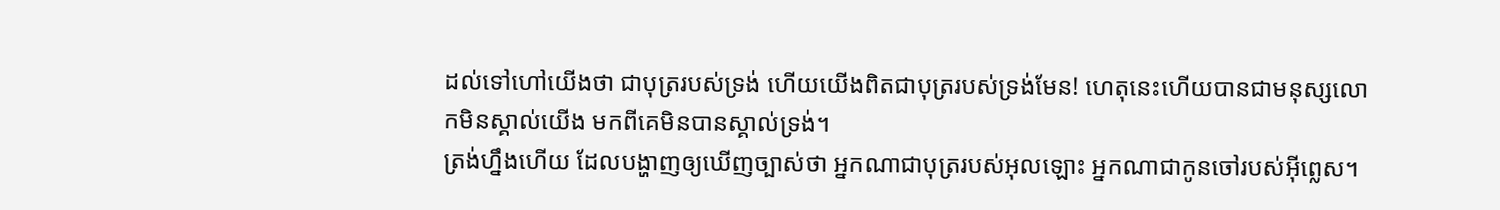ដល់ទៅហៅយើងថា ជាបុត្ររបស់ទ្រង់ ហើយយើងពិតជាបុត្ររបស់ទ្រង់មែន! ហេតុនេះហើយបានជាមនុស្សលោកមិនស្គាល់យើង មកពីគេមិនបានស្គាល់ទ្រង់។
ត្រង់ហ្នឹងហើយ ដែលបង្ហាញឲ្យឃើញច្បាស់ថា អ្នកណាជាបុត្ររបស់អុលឡោះ អ្នកណាជាកូនចៅរបស់អ៊ីព្លេស។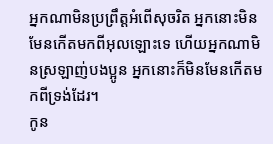អ្នកណាមិនប្រព្រឹត្ដអំពើសុចរិត អ្នកនោះមិនមែនកើតមកពីអុលឡោះទេ ហើយអ្នកណាមិនស្រឡាញ់បងប្អូន អ្នកនោះក៏មិនមែនកើតមកពីទ្រង់ដែរ។
កូន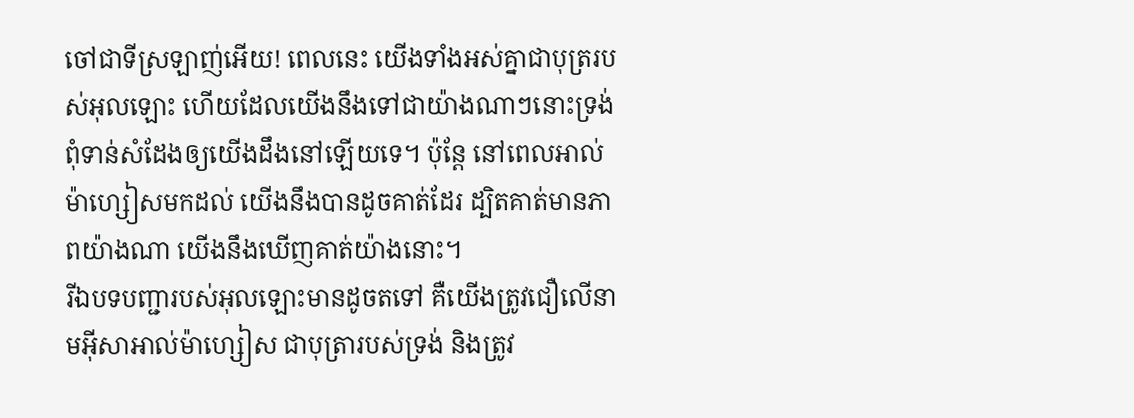ចៅជាទីស្រឡាញ់អើយ! ពេលនេះ យើងទាំងអស់គ្នាជាបុត្ររបស់អុលឡោះ ហើយដែលយើងនឹងទៅជាយ៉ាងណាៗនោះទ្រង់ពុំទាន់សំដែងឲ្យយើងដឹងនៅឡើយទេ។ ប៉ុន្ដែ នៅពេលអាល់ម៉ាហ្សៀសមកដល់ យើងនឹងបានដូចគាត់ដែរ ដ្បិតគាត់មានភាពយ៉ាងណា យើងនឹងឃើញគាត់យ៉ាងនោះ។
រីឯបទបញ្ជារបស់អុលឡោះមានដូចតទៅ គឺយើងត្រូវជឿលើនាមអ៊ីសាអាល់ម៉ាហ្សៀស ជាបុត្រារបស់ទ្រង់ និងត្រូវ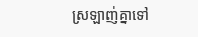ស្រឡាញ់គ្នាទៅ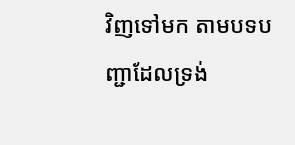វិញទៅមក តាមបទបញ្ជាដែលទ្រង់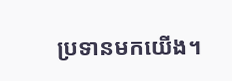ប្រទានមកយើង។